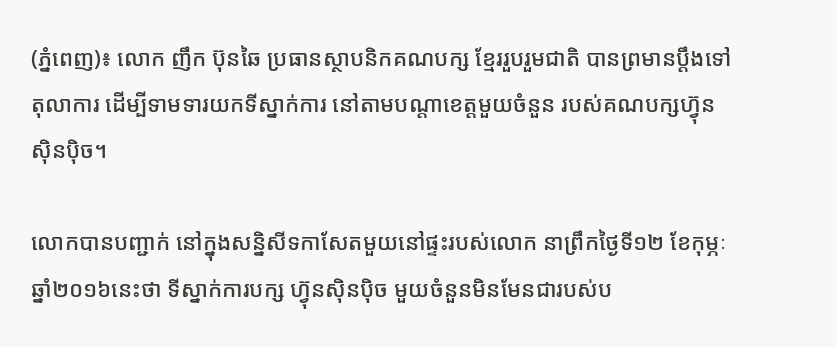(ភ្នំពេញ)៖ លោក ញឹក ប៊ុនឆៃ ប្រធានស្ថាបនិកគណបក្ស ខ្មែររួបរួមជាតិ បានព្រមានប្តឹងទៅតុលាការ ដើម្បីទាមទារយកទីស្នាក់ការ នៅតាមបណ្តាខេត្តមួយចំនួន របស់គណបក្សហ៊្វុនស៊ិនប៉ិច។

លោកបានបញ្ជាក់ នៅក្នុងសន្និសីទកាសែតមួយនៅផ្ទះរបស់លោក នាព្រឹកថ្ងៃទី១២ ខែកុម្ភៈ ឆ្នាំ២០១៦នេះថា ទីស្នាក់ការបក្ស ហ៊្វុនស៊ិនប៉ិច មួយចំនួនមិនមែនជារបស់ប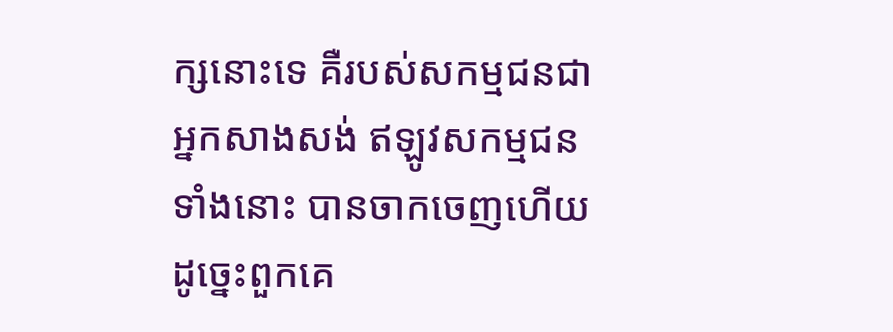ក្សនោះទេ គឺរបស់សកម្មជនជាអ្នកសាងសង់ ឥឡូវសកម្មជនទាំងនោះ បានចាកចេញហើយ ដូច្នេះពួកគេ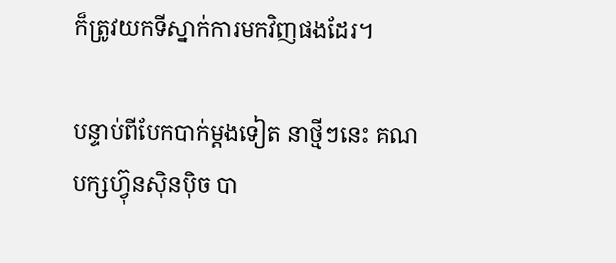ក៏ត្រូវយកទីស្នាក់ការមកវិញផងដែរ។

បន្ទាប់ពីបែកបាក់ម្តងទៀត នាថ្មីៗនេះ គណបក្សហ៊្វុនស៊ិនប៉ិច បា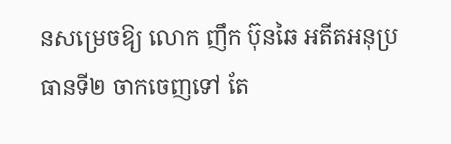នសម្រេចឱ្យ លោក ញឹក ប៊ុនឆៃ អតីតអនុប្រធានទី២ ចាកចេញទៅ តែ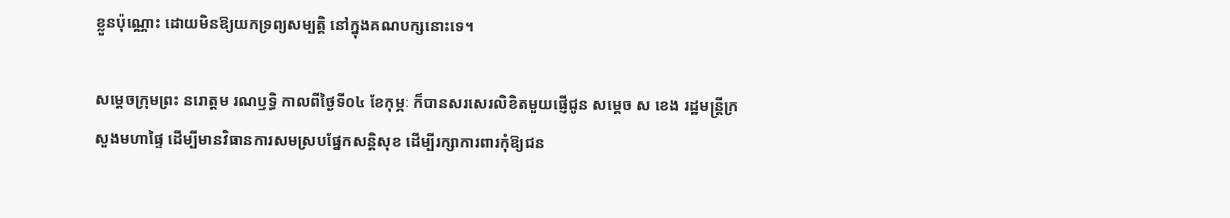ខ្លួនប៉ុណ្ណោះ ដោយមិនឱ្យយកទ្រព្យសម្បត្តិ នៅក្នុងគណបក្សនោះទេ។

សម្តេចក្រុមព្រះ នរោត្តម រណឫទ្ធិ កាលពីថ្ងៃទី០៤ ខែកុម្ភៈ ក៏បានសរសេរលិខិតមួយផ្ញើជូន សម្តេច ស ខេង រដ្ឋមន្រ្តីក្រសួងមហាផ្ទៃ ដើម្បីមានវិធានការសមស្របផ្នែកសន្តិសុខ ដើម្បីរក្សាការពារកុំឱ្យជន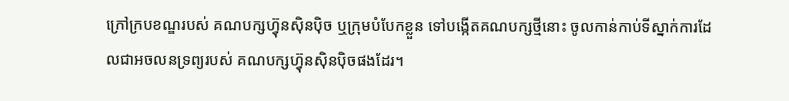ក្រៅក្របខណ្ឌរបស់ គណបក្សហ៊្វុនស៊ិនប៉ិច ឬក្រុមបំបែកខ្លួន ទៅបង្កើតគណបក្សថ្មីនោះ ចូលកាន់កាប់ទីស្នាក់ការដែលជាអចលនទ្រព្យរបស់ គណបក្សហ៊្វុនស៊ិនប៉ិចផងដែរ។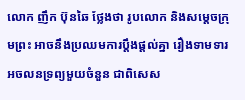លោក ញឹក ប៊ុនឆៃ ថ្លែងថា រូបលោក និងសម្តេចក្រុមព្រះ អាចនឹងប្រឈមការប្តឹងផ្តល់គ្នា រឿងទាមទារអចលនទ្រព្យមួយចំនួន ជាពិសេស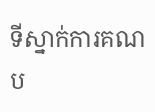ទីស្នាក់ការគណប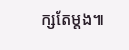ក្សតែម្តង៕